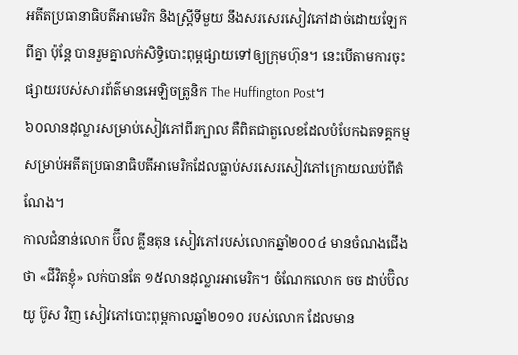អតីតប្រធានាធិបតីអាមេរិក និងស្ត្រីទីមួយ នឹងសរសេរសៀវភៅដាច់ដោយឡែកពីគ្នា ប៉ុន្តែ បានរួមគ្នាលក់សិទ្ធិបោះពុម្ពផ្សាយទៅឲ្យក្រុមហ៊ុន។ នេះបើតាមការចុះផ្សាយរបស់សារព័ត៌មានអេឡិចត្រូនិក The Huffington Post។
៦០លានដុល្លារសម្រាប់សៀវភៅពីរក្បាល គឺពិតជាតួលេខដែលបំបែកឯតទគ្គកម្មសម្រាប់អតីតប្រធានាធិបតីអាមេរិកដែលធ្លាប់សរសេរសៀវភៅក្រោយឈប់ពីតំណែង។
កាលជំនាន់លោក ប៊ីល គ្លីនតុន សៀវភៅរបស់លោកឆ្នាំ២០០៤ មានចំណងជើងថា «ជីវិតខ្ញុំ» លក់បានតែ ១៥លានដុល្លារអាមេរិក។ ចំណែកលោក ចច ដាប់ប៊ិលយូ ប៊ូស វិញ សៀវភៅបោះពុម្ពកាលឆ្នាំ២០១០ របស់លោក ដែលមាន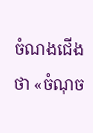ចំណងជើងថា «ចំណុច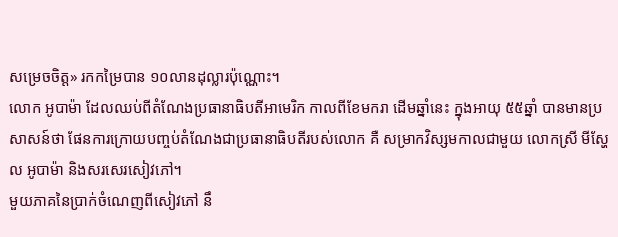សម្រេចចិត្ត» រកកម្រៃបាន ១០លានដុល្លារប៉ុណ្ណោះ។
លោក អូបាម៉ា ដែលឈប់ពីតំណែងប្រធានាធិបតីអាមេរិក កាលពីខែមករា ដើមឆ្នាំនេះ ក្នុងអាយុ ៥៥ឆ្នាំ បានមានប្រសាសន៍ថា ផែនការក្រោយបញ្ចប់តំណែងជាប្រធានាធិបតីរបស់លោក គឺ សម្រាកវិស្សមកាលជាមួយ លោកស្រី មីស្ហែល អូបាម៉ា និងសរសេរសៀវភៅ។
មួយភាគនៃប្រាក់ចំណេញពីសៀវភៅ នឹ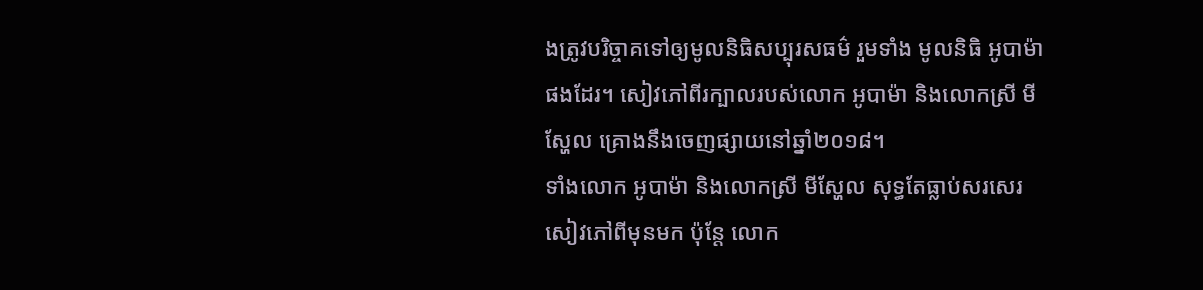ងត្រូវបរិច្ចាគទៅឲ្យមូលនិធិសប្បុរសធម៌ រួមទាំង មូលនិធិ អូបាម៉ា ផងដែរ។ សៀវភៅពីរក្បាលរបស់លោក អូបាម៉ា និងលោកស្រី មីស្ហែល គ្រោងនឹងចេញផ្សាយនៅឆ្នាំ២០១៨។
ទាំងលោក អូបាម៉ា និងលោកស្រី មីស្ហែល សុទ្ធតែធ្លាប់សរសេរសៀវភៅពីមុនមក ប៉ុន្តែ លោក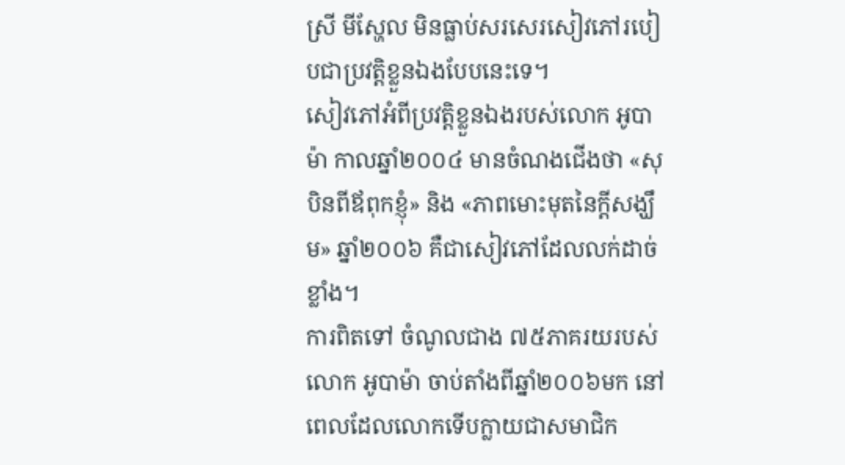ស្រី មីស្ហែល មិនធ្លាប់សរសេរសៀវភៅរបៀបជាប្រវត្តិខ្លួនឯងបែបនេះទេ។
សៀវភៅអំពីប្រវត្តិខ្លួនឯងរបស់លោក អូបាម៉ា កាលឆ្នាំ២០០៤ មានចំណងជើងថា «សុបិនពីឪពុកខ្ញុំ» និង «ភាពមោះមុតនៃក្ដីសង្ឃឹម» ឆ្នាំ២០០៦ គឺជាសៀវភៅដែលលក់ដាច់ខ្លាំង។
ការពិតទៅ ចំណូលជាង ៧៥ភាគរយរបស់លោក អូបាម៉ា ចាប់តាំងពីឆ្នាំ២០០៦មក នៅពេលដែលលោកទើបក្លាយជាសមាជិក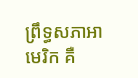ព្រឹទ្ធសភាអាមេរិក គឺ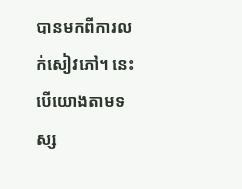បានមកពីការលក់សៀវភៅ។ នេះបើយោងតាមទស្ស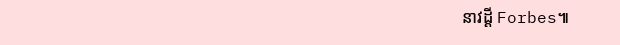នាវដ្ដី Forbes៕